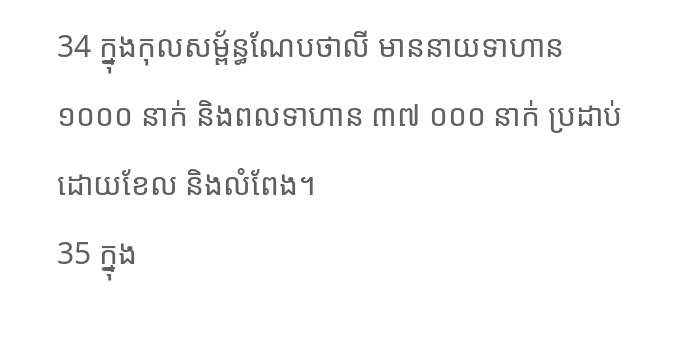34 ក្នុងកុលសម្ព័ន្ធណែបថាលី មាននាយទាហាន ១០០០ នាក់ និងពលទាហាន ៣៧ ០០០ នាក់ ប្រដាប់ដោយខែល និងលំពែង។
35 ក្នុង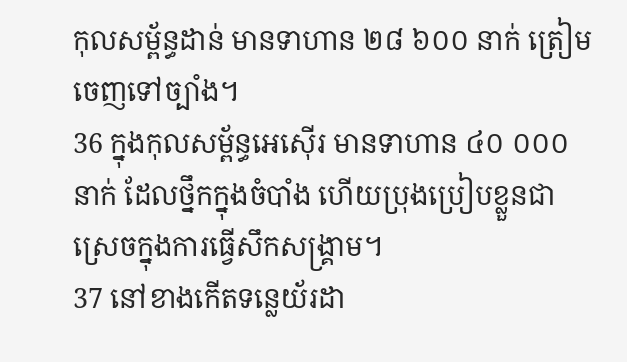កុលសម្ព័ន្ធដាន់ មានទាហាន ២៨ ៦០០ នាក់ ត្រៀមចេញទៅច្បាំង។
36 ក្នុងកុលសម្ព័ន្ធអេស៊ើរ មានទាហាន ៤០ ០០០ នាក់ ដែលថ្នឹកក្នុងចំបាំង ហើយប្រុងប្រៀបខ្លួនជាស្រេចក្នុងការធ្វើសឹកសង្គ្រាម។
37 នៅខាងកើតទន្លេយ័រដា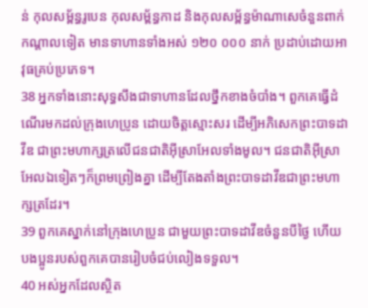ន់ កុលសម្ព័ន្ធរូបេន កុលសម្ព័ន្ធកាដ និងកុលសម្ព័ន្ធម៉ាណាសេចំនួនពាក់កណ្ដាលទៀត មានទាហានទាំងអស់ ១២០ ០០០ នាក់ ប្រដាប់ដោយអាវុធគ្រប់ប្រភេទ។
38 អ្នកទាំងនោះសុទ្ធសឹងជាទាហានដែលថ្នឹកខាងចំបាំង។ ពួកគេធ្វើដំណើរមកដល់ក្រុងហេប្រូន ដោយចិត្តស្មោះសរ ដើម្បីអភិសេកព្រះបាទដាវីឌ ជាព្រះមហាក្សត្រលើជនជាតិអ៊ីស្រាអែលទាំងមូល។ ជនជាតិអ៊ីស្រាអែលឯទៀតៗក៏ព្រមព្រៀងគ្នា ដើម្បីតែងតាំងព្រះបាទដាវីឌជាព្រះមហាក្សត្រដែរ។
39 ពួកគេស្នាក់នៅក្រុងហេប្រូន ជាមួយព្រះបាទដាវីឌចំនួនបីថ្ងៃ ហើយបងប្អូនរបស់ពួកគេបានរៀបចំជប់លៀងទទួល។
40 អស់អ្នកដែលស្ថិត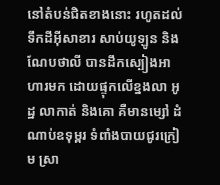នៅតំបន់ជិតខាងនោះ រហូតដល់ទឹកដីអ៊ីសាខារ សាប់យូឡូន និងណែបថាលី បានដឹកស្បៀងអាហារមក ដោយផ្ទុកលើខ្នងលា អូដ្ឋ លាកាត់ និងគោ គឺមានម្សៅ ដំណាប់ឧទុម្ពរ ទំពាំងបាយជូរក្រៀម ស្រា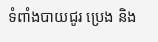ទំពាំងបាយជូរ ប្រេង និង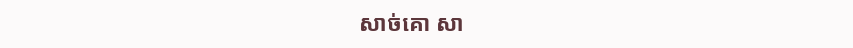សាច់គោ សា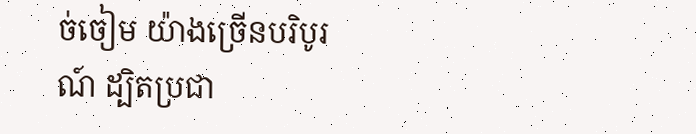ច់ចៀម យ៉ាងច្រើនបរិបូរណ៍ ដ្បិតប្រជា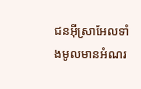ជនអ៊ីស្រាអែលទាំងមូលមានអំណរ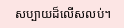សប្បាយដ៏លើសលប់។